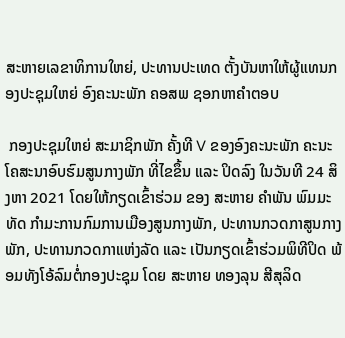ສະຫາຍເລຂາທິການໃຫຍ່, ປະທານປະເທດ ຕັ້ງບັນຫາໃຫ້ຜູ້ແທນກອງປະຊຸມໃຫຍ່ ອົງຄະນະພັກ ຄອສພ ຊອກຫາຄໍາຕອບ

 ກອງປະຊຸມໃຫຍ່ ສະມາຊິກພັກ ຄັ້ງທີ V ຂອງອົງຄະນະພັກ ຄະນະໂຄສະນາອົບຮົມສູນກາງພັກ ທີ່ໄຂຂຶ້ນ ແລະ ປິດລົງ ໃນວັນທີ 24 ສິງຫາ 2021 ໂດຍໃຫ້ກຽດເຂົ້າຮ່ວມ ຂອງ ສະຫາຍ ຄໍາພັນ ພົມມະທັດ ກໍາມະການກົມການເມືອງສູນກາງພັກ, ປະທານກວດກາສູນກາງພັກ, ປະທານກວດກາແຫ່ງລັດ ແລະ ເປັນກຽດເຂົ້າຮ່ວມພິທີປິດ ພ້ອມທັງໂອ້ລົມຕໍ່ກອງປະຊຸມ ໂດຍ ສະຫາຍ ທອງລຸນ ສີສຸລິດ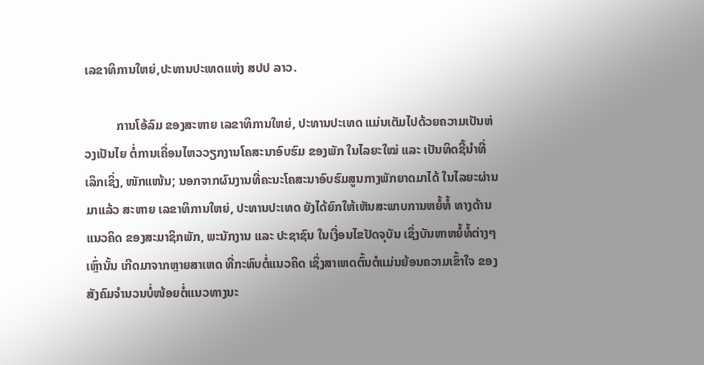ເລຂາທິການໃຫຍ່,ປະທານປະເທດແຫ່ງ ສປປ ລາວ.

          ການໂອ້ລົມ ຂອງສະຫາຍ ເລຂາທິການໃຫຍ່, ປະທານປະເທດ ແມ່ນເຕັມໄປດ້ວຍຄວາມເປັນຫ່ວງເປັນໄຍ ຕໍ່ການເຄື່ອນໄຫວວຽກງານໂຄສະນາອົບຮົມ ຂອງພັກ ໃນໄລຍະໃໝ່ ແລະ ເປັນທິດຊີ້ນໍາທີ່ເລິກເຊິ່ງ, ໜັກແໜ້ນ; ນອກຈາກຜົນງານທີ່ຄະນະໂຄສະນາອົບຮົມສູນກາງພັກຍາດມາໄດ້ ໃນໄລຍະຜ່ານມາແລ້ວ ສະຫາຍ ເລຂາທິການໃຫຍ່, ປະທານປະເທດ ຍັງໄດ້ຍົກໃຫ້ເຫັນສະພາບການຫຍໍ້ທໍ້ ທາງດ້ານແນວຄິດ ຂອງສະມາຊິກພັກ, ພະນັກງານ ແລະ ປະຊາຊົນ ໃນເງື່ອນໄຂປັດຈຸບັນ ເຊິ່ງບັນຫາຫຍໍ້ທໍ້ຕ່າງໆເຫຼົ່ານັ້ນ ເກີດມາຈາກຫຼາຍສາເຫດ ທີ່ກະທົບຕໍ່ແນວຄິດ ເຊິ່ງສາເຫດຕົ້ນຕໍແມ່ນຍ້ອນຄວາມເຂົ້າໃຈ ຂອງສັງຄົມຈໍານວນບໍ່ໜ້ອຍຕໍ່ແນວທາງນະ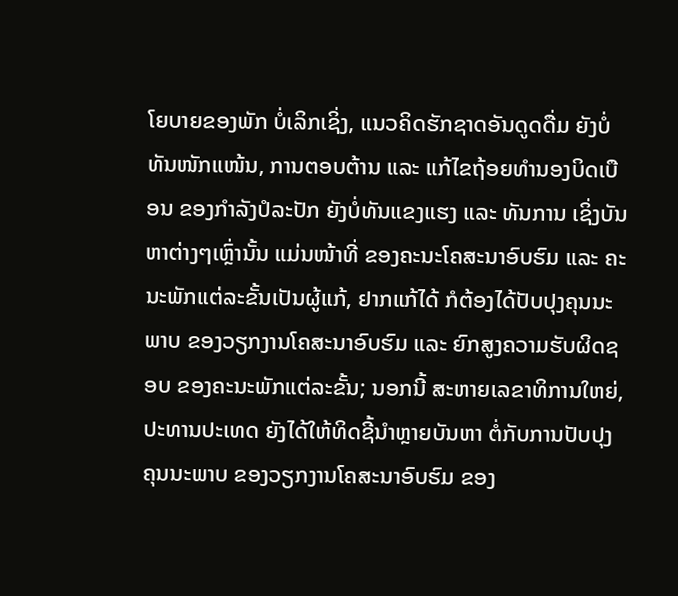ໂຍບາຍຂອງພັກ ບໍ່ເລິກເຊິ່ງ, ແນວຄິດຮັກຊາດອັນດູດດື່ມ ຍັງບໍ່ທັນໜັກແໜ້ນ, ການຕອບຕ້ານ ແລະ ແກ້ໄຂຖ້ອຍທໍານອງບິດເບືອນ ຂອງກໍາລັງປໍລະປັກ ຍັງບໍ່ທັນແຂງແຮງ ແລະ ທັນການ ເຊິ່ງບັນຫາຕ່າງໆເຫຼົ່ານັ້ນ ແມ່ນໜ້າທີ່ ຂອງຄະນະໂຄສະນາອົບຮົມ ແລະ ຄະນະພັກແຕ່ລະຂັ້ນເປັນຜູ້ແກ້, ຢາກແກ້ໄດ້ ກໍຕ້ອງໄດ້ປັບປຸງຄຸນນະພາບ ຂອງວຽກງານໂຄສະນາອົບຮົມ ແລະ ຍົກສູງຄວາມຮັບຜິດຊອບ ຂອງຄະນະພັກແຕ່ລະຂັ້ນ; ນອກນີ້ ສະຫາຍເລຂາທິການໃຫຍ່, ປະທານປະເທດ ຍັງໄດ້ໃຫ້ທິດຊີ້ນໍາຫຼາຍບັນຫາ ຕໍ່ກັບການປັບປຸງຄຸນນະພາບ ຂອງວຽກງານໂຄສະນາອົບຮົມ ຂອງ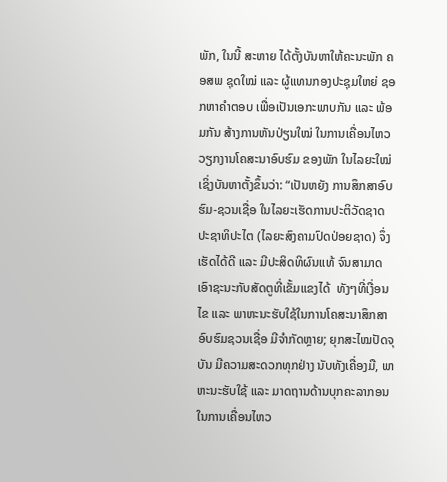ພັກ, ໃນນີ້ ສະຫາຍ ໄດ້ຕັ້ງບັນຫາໃຫ້ຄະນະພັກ ຄອສພ ຊຸດໃໝ່ ແລະ ຜູ້ແທນກອງປະຊຸມໃຫຍ່ ຊອກຫາຄໍາຕອບ ເພື່ອເປັນເອກະພາບກັນ ແລະ ພ້ອມກັນ ສ້າງການຫັນປ່ຽນໃໝ່ ໃນການເຄື່ອນໄຫວວຽກງານໂຄສະນາອົບຮົມ ຂອງພັກ ໃນໄລຍະໃໝ່ ເຊິ່ງບັນຫາຕັ້ງຂຶ້ນວ່າ: “ເປັນຫຍັງ ການສຶກສາອົບຮົມ-ຊວນເຊື່ອ ໃນໄລຍະເຮັດການປະຕິວັດຊາດ ປະຊາທິປະໄຕ (ໄລຍະສົງຄາມປົດປ່ອຍຊາດ) ຈຶ່ງເຮັດໄດ້ດີ ແລະ ມີປະສິດທິຜົນແທ້ ຈົນສາມາດເອົາຊະນະກັບສັດຕູທີ່ເຂັ້ມແຂງໄດ້  ທັງໆທີ່ເງື່ອນໄຂ ແລະ ພາຫະນະຮັບໃຊ້ໃນການໂຄສະນາສຶກສາອົບຮົມຊວນເຊື່ອ ມີຈໍາກັດຫຼາຍ; ຍຸກສະໄໝປັດຈຸບັນ ມີຄວາມສະດວກທຸກຢ່າງ ນັບທັງເຄື່ອງມື, ພາຫະນະຮັບໃຊ້ ແລະ ມາດຖານດ້ານບຸກຄະລາກອນ ໃນການເຄື່ອນໄຫວ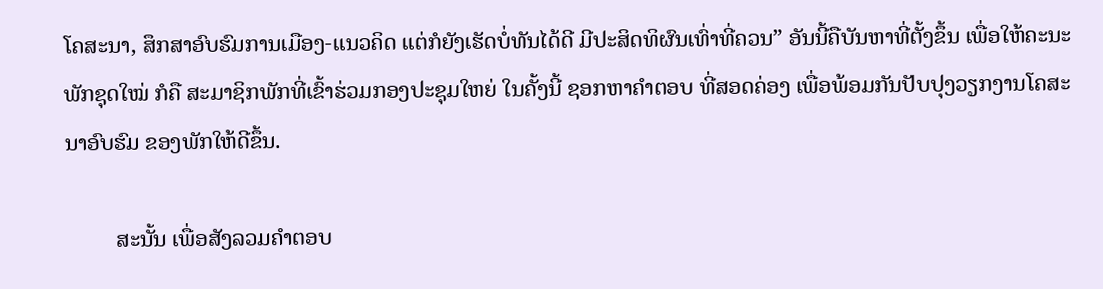ໂຄສະນາ, ສຶກສາອົບຮົມການເມືອງ-ແນວຄິດ ແຕ່ກໍຍັງເຮັດບໍ່ທັນໄດ້ດີ ມີປະສິດທິຜົນເທົ່າທີ່ຄວນ” ອັນນີ້ຄືບັນຫາທີ່ຕັ້ງຂຶ້ນ ເພື່ອໃຫ້ຄະນະພັກຊຸດໃໝ່ ກໍຄື ສະມາຊິກພັກທີ່ເຂົ້າຮ່ວມກອງປະຊຸມໃຫຍ່ ໃນຄັ້ງນີ້ ຊອກຫາຄໍາຕອບ ທີ່ສອດຄ່ອງ ເພື່ອພ້ອມກັນປັບປຸງວຽກງານໂຄສະນາອົບຮົມ ຂອງພັກໃຫ້ດີຂຶ້ນ.

         ສະນັ້ນ ເພື່ອສັງລວມຄໍາຕອບ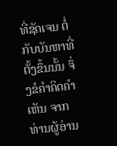ທີ່ຊັດເຈນ ຕໍ່ກັບບັນຫາທີ່ຕັ້ງຂຶ້ນນັ້ນ ຈຶ່ງຂໍຄໍາຄິດຄໍາເຫັນ ຈາກທ່ານຜູ້ອ່ານ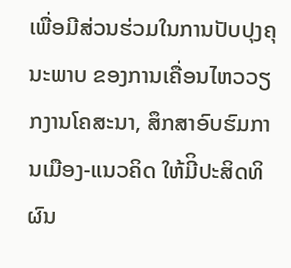ເພື່ອມີສ່ວນຮ່ວມໃນການປັບປຸງຄຸນະພາບ ຂອງການເຄື່ອນໄຫວວຽກງານໂຄສະນາ, ສຶກສາອົບຮົມການເມືອງ-ແນວຄິດ ໃຫ້ມີິປະສິດທິຜົນ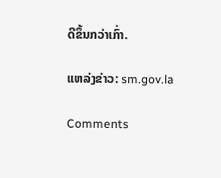ດີຂຶ້ນກວ່າເກົ່າ.

ແຫລ່ງຂ່າວ: sm.gov.la

Comments